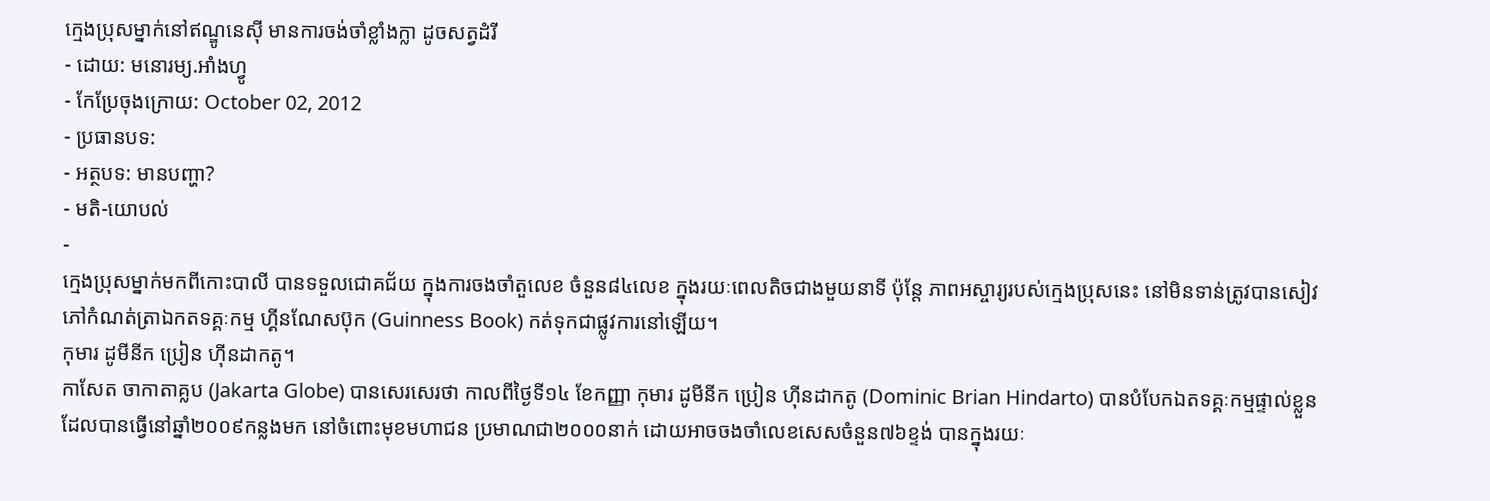ក្មេងប្រុសម្នាក់នៅឥណ្ឌូនេស៊ី មានការចង់ចាំខ្លាំងក្លា ដូចសត្វដំរី
- ដោយ: មនោរម្យ.អាំងហ្វូ
- កែប្រែចុងក្រោយ: October 02, 2012
- ប្រធានបទ:
- អត្ថបទ: មានបញ្ហា?
- មតិ-យោបល់
-
ក្មេងប្រុសម្នាក់មកពីកោះបាលី បានទទួលជោគជ័យ ក្នុងការចងចាំតួលេខ ចំនួន៨៤លេខ ក្នុងរយៈពេលតិចជាងមួយនាទី ប៉ុន្តែ ភាពអស្ចារ្យរបស់ក្មេងប្រុសនេះ នៅមិនទាន់ត្រូវបានសៀវភៅកំណត់ត្រាឯកតទគ្គៈកម្ម ហ្គីនណែសប៊ុក (Guinness Book) កត់ទុកជាផ្លូវការនៅឡើយ។
កុមារ ដូមីនីក ប្រៀន ហ៊ីនដាកតូ។
កាសែត ចាកាតាគ្លប (Jakarta Globe) បានសេរសេរថា កាលពីថ្ងៃទី១៤ ខែកញ្ញា កុមារ ដូមីនីក ប្រៀន ហ៊ីនដាកតូ (Dominic Brian Hindarto) បានបំបែកឯតទគ្គៈកម្មផ្ទាល់ខ្លួន ដែលបានធ្វើនៅឆ្នាំ២០០៩កន្លងមក នៅចំពោះមុខមហាជន ប្រមាណជា២០០០នាក់ ដោយអាចចងចាំលេខសេសចំនួន៧៦ខ្ទង់ បានក្នុងរយៈ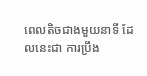ពេលតិចជាងមួយនាទី ដែលនេះជា ការប្រឹង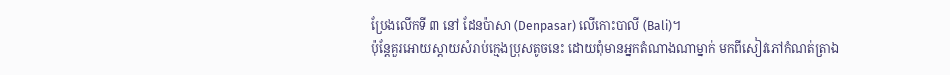ប្រែងលើកទី ៣ នៅ ដែនប៉ាសា (Denpasar) លើកោះបាលី (Bali)។
ប៉ុន្តែគួរអោយស្ដាយសំរាប់ក្មេងប្រុសតូចនេះ ដោយពុំមានអ្នកតំណាងណាម្នាក់ មកពីសៀវភៅកំណត់ត្រាឯ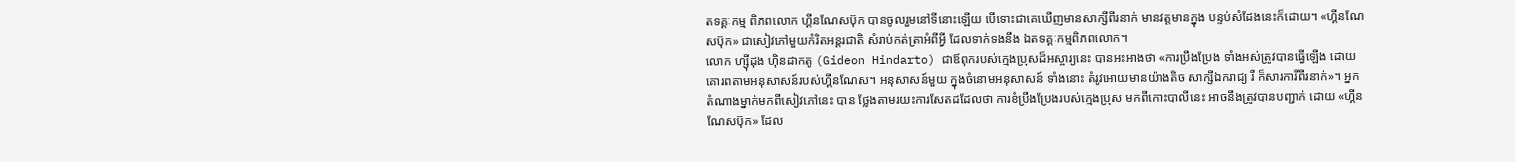តទគ្គៈកម្ម ពិភពលោក ហ្គីនណែសប៊ុក បានចូលរួមនៅទីនោះឡើយ បើទោះជាគេឃើញមានសាក្សីពីរនាក់ មានវត្តមានក្នុង បន្ទប់សំដែងនេះក៏ដោយ។ «ហ្គីនណែសប៊ុក» ជាសៀវភៅមួយកំរិតអន្តរជាតិ សំរាប់កត់ត្រាអំពីអ្វី ដែលទាក់ទងនឹង ឯតទគ្គៈកម្មពិភពលោក។
លោក ហ្ស៊ីដុង ហ៊ិនដាកតូ (Gideon Hindarto) ជាឪពុករបស់ក្មេងប្រុសដ៏អស្ចារ្យនេះ បានអះអាងថា «ការប្រឹងប្រែង ទាំងអស់ត្រូវបានធ្វើឡើង ដោយគោរពតាមអនុសាសន៍របស់ហ្គីនណែស។ អនុសាសន៍មួយ ក្នុងចំនោមអនុសាសន៍ ទាំងនោះ តំរូវអោយមានយ៉ាងតិច សាក្សីឯករាជ្យ រឺ ក៏សារការីពីរនាក់»។ អ្នកតំណាងម្នាក់មកពីសៀវភៅនេះ បាន ថ្លែងតាមរយះការសែតដដែលថា ការខំប្រឹងប្រែងរបស់ក្មេងប្រុស មកពីកោះបាលីនេះ អាចនឹងត្រូវបានបញ្ជាក់ ដោយ «ហ្គីនណែសប៊ុក» ដែល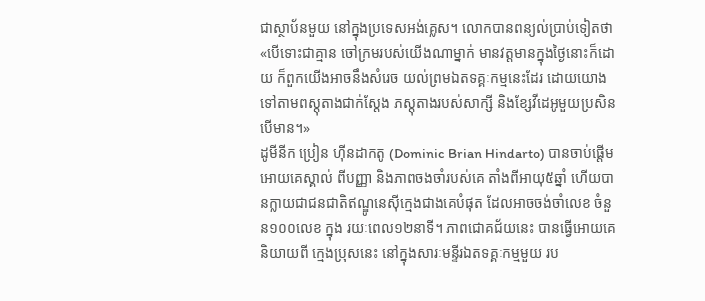ជាស្ថាប័នមួយ នៅក្នុងប្រទេសអង់គ្លេស។ លោកបានពន្យល់ប្រាប់ទៀតថា «បើទោះជាគ្មាន ចៅក្រមរបស់យើងណាម្នាក់ មានវត្តមានក្នុងថ្ងៃនោះក៏ដោយ ក៏ពួកយើងអាចនឹងសំរេច យល់ព្រមឯតទគ្គៈកម្មនេះដែរ ដោយយោងទៅតាមពស្តុតាងជាក់ស្តែង ភស្តុតាងរបស់សាក្សី និងខ្សែវីដេអូមួយប្រសិនបើមាន។»
ដូមីនីក ប្រៀន ហ៊ីនដាកតូ (Dominic Brian Hindarto) បានចាប់ផ្តើមអោយគេស្គាល់ ពីបញ្ញា និងភាពចងចាំរបស់គេ តាំងពីអាយុ៥ឆ្នាំ ហើយបានក្លាយជាជនជាតិឥណ្ឌូនេស៊ីក្មេងជាងគេបំផុត ដែលអាចចង់ចាំលេខ ចំនួន១០០លេខ ក្នុង រយៈពេល១២នាទី។ ភាពជោគជ័យនេះ បានធ្វើអោយគេនិយាយពី ក្មេងប្រុសនេះ នៅក្នុងសារៈមន្ទីរឯតទគ្គៈកម្មមួយ រប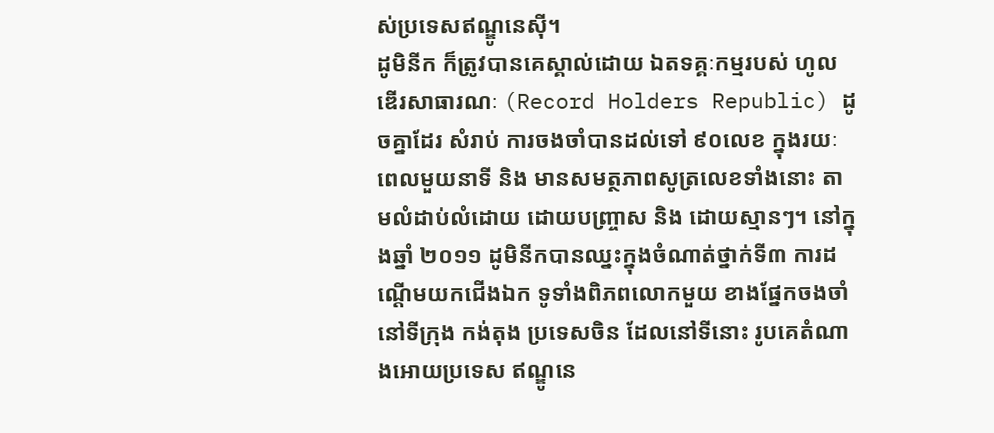ស់ប្រទេសឥណ្ឌូនេស៊ី។
ដូមិនីក ក៏ត្រូវបានគេស្គាល់ដោយ ឯតទគ្គៈកម្មរបស់ ហូលឌើរសាធារណៈ (Record Holders Republic) ដូចគ្នាដែរ សំរាប់ ការចងចាំបានដល់ទៅ ៩០លេខ ក្នុងរយៈពេលមួយនាទី និង មានសមត្ថភាពសូត្រលេខទាំងនោះ តាមលំដាប់លំដោយ ដោយបញ្ច្រាស និង ដោយស្មានៗ។ នៅក្នុងឆ្នាំ ២០១១ ដូមិនីកបានឈ្នះក្នុងចំណាត់ថ្នាក់ទី៣ ការដណ្តើមយកជើងឯក ទូទាំងពិភពលោកមួយ ខាងផ្នែកចងចាំ នៅទីក្រុង កង់តុង ប្រទេសចិន ដែលនៅទីនោះ រូបគេតំណាងអោយប្រទេស ឥណ្ឌូនេ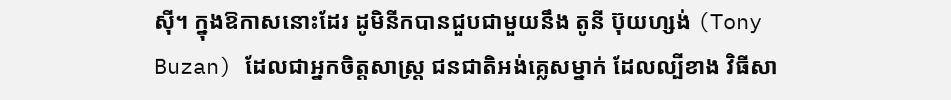ស៊ី។ ក្នុងឱកាសនោះដែរ ដូមិនីកបានជួបជាមួយនឹង តូនី ប៊ុយហ្សង់ (Tony Buzan) ដែលជាអ្នកចិត្តសាស្រ្ត ជនជាតិអង់គ្លេសម្នាក់ ដែលល្បីខាង វិធីសា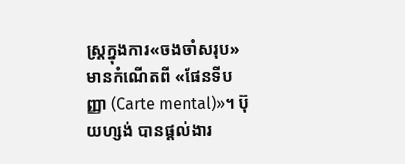ស្រ្តក្នុងការ«ចងចាំសរុប» មានកំណើតពី «ផែនទីបញ្ញា (Carte mental)»។ ប៊ុយហ្សង់ បានផ្តល់ងារ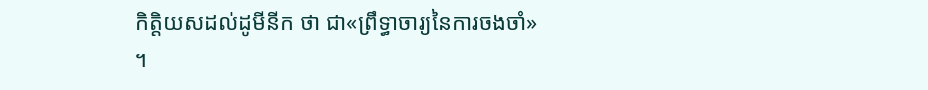កិត្តិយសដល់ដូមីនីក ថា ជា«ព្រឹទ្ធាចារ្យនៃការចងចាំ» ។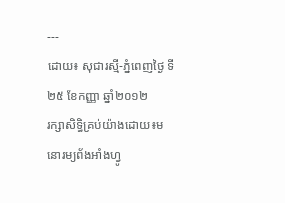---
ដោយ៖ សុជារស្មី-ភ្នំពេញថ្ងៃ ទី២៥ ខែកញ្ញា ឆ្នាំ២០១២
រក្សាសិទ្ធិគ្រប់យ៉ាងដោយ៖មនោរម្យព័ងអាំងហ្វូ